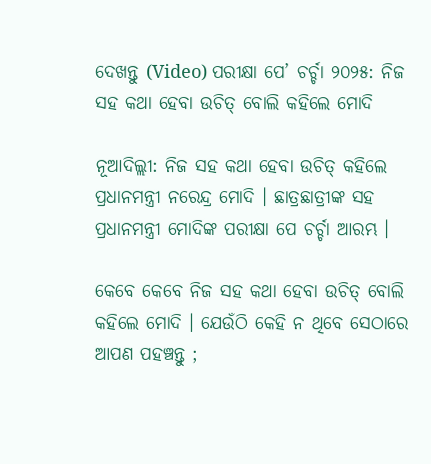ଦେଖନ୍ତୁ (Video) ପରୀକ୍ଷା ପେ’ ଚର୍ଚ୍ଚା ୨୦୨୫: ନିଜ ସହ କଥା ହେବା ଉଚିତ୍ ବୋଲି କହିଲେ ମୋଦି

ନୂଆଦିଲ୍ଲୀ: ନିଜ ସହ କଥା ହେବା ଉଚିତ୍ କହିଲେ ପ୍ରଧାନମନ୍ତ୍ରୀ ନରେନ୍ଦ୍ର ମୋଦି । ଛାତ୍ରଛାତ୍ରୀଙ୍କ ସହ ପ୍ରଧାନମନ୍ତ୍ରୀ ମୋଦିଙ୍କ ପରୀକ୍ଷା ପେ ଚର୍ଚ୍ଚା ଆରମ୍ଭ ।

କେବେ କେବେ ନିଜ ସହ କଥା ହେବା ଉଚିତ୍ ବୋଲି କହିଲେ ମୋଦି । ଯେଉଁଠି କେହି ନ ଥିବେ ସେଠାରେ ଆପଣ ପହଞ୍ଚନ୍ତୁ ;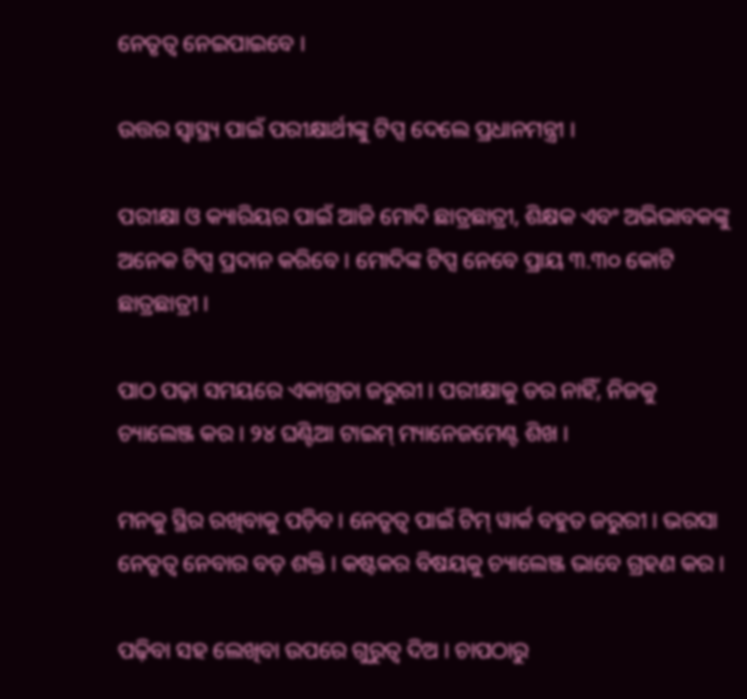ନେତୃତ୍ୱ ନେଇପାଇବେ ।

ଉତ୍ତର ସ୍ୱାସ୍ଥ୍ୟ ପାଇଁ ପରୀକ୍ଷାର୍ଥୀଙ୍କୁ ଟିପ୍ସ ଦେଲେ ପ୍ରଧାନମନ୍ତ୍ରୀ ।

ପରୀକ୍ଷା ଓ କ୍ୟାରିୟର ପାଇଁ ଆଜି ମୋଦି ଛାତ୍ରଛାତ୍ରୀ, ଶିକ୍ଷକ ଏବଂ ଅଭିଭାବକଙ୍କୁ ଅନେକ ଟିପ୍ସ ପ୍ରଦାନ କରିବେ । ମୋଦିଙ୍କ ଟିପ୍ସ ନେବେ ପ୍ରାୟ ୩.୩୦ କୋଟି ଛାତ୍ରଛାତ୍ରୀ ।

ପାଠ ପଢ଼ା ସମୟରେ ଏକାଗ୍ରତା ଜରୁରୀ । ପରୀକ୍ଷାକୁ ଡର ନାହିଁ, ନିଜକୁ ଚ୍ୟାଲେଞ୍ଜ କର । ୨୪ ଘଣ୍ଟିଆ ଟାଇମ୍ ମ୍ୟାନେଜମେଣ୍ଟ ଶିଖ ।

ମନକୁ ସ୍ଥିର ରଖିବାକୁ ପଡ଼ିବ । ନେତୃତ୍ୱ ପାଇଁ ଟିମ୍ ୱାର୍କ ବହୁତ ଜରୁରୀ । ଭରସା ନେତୃତ୍ୱ ନେବାର ବଡ଼ ଶକ୍ତି । କଷ୍ଟକର ବିଷୟକୁ ଚ୍ୟାଲେଞ୍ଜ ଭାବେ ଗ୍ରହଣ କର ।

ପଢ଼ିବା ସହ ଲେଖିବା ଉପରେ ଗୁରୁତ୍ୱ ଦିଅ । ଚାପଠାରୁ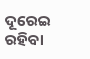ଦୂରେଇ ରହିବା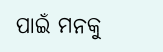ପାଇଁ ମନକୁ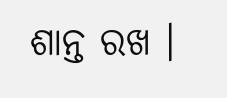ଶାନ୍ତ ରଖ ।